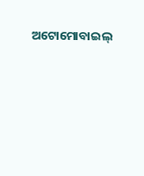ଅଟୋମୋବାଇଲ୍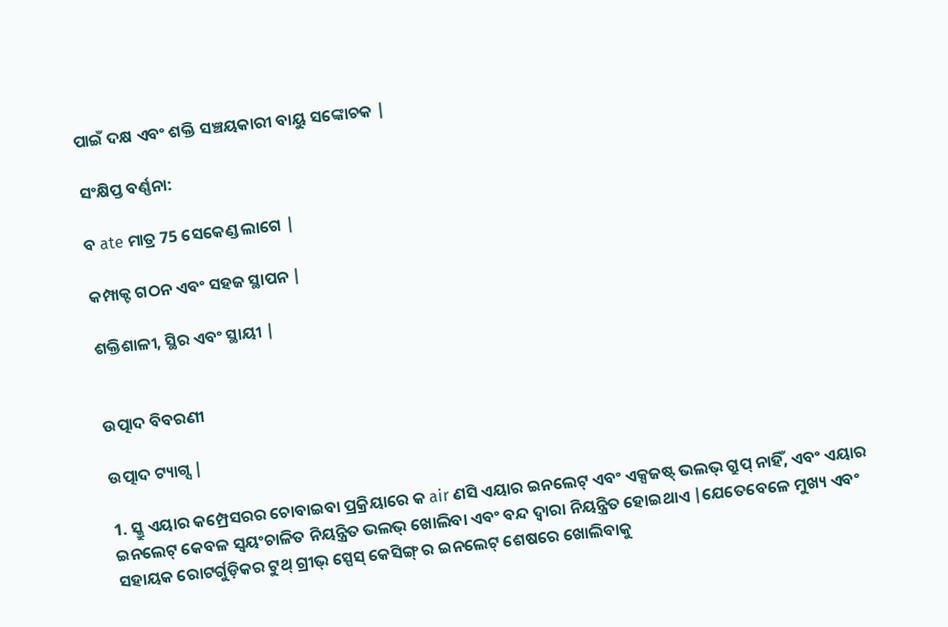ପାଇଁ ଦକ୍ଷ ଏବଂ ଶକ୍ତି ସଞ୍ଚୟକାରୀ ବାୟୁ ସଙ୍କୋଚକ |

ସଂକ୍ଷିପ୍ତ ବର୍ଣ୍ଣନା:

ବ ate ମାତ୍ର 75 ସେକେଣ୍ଡ ଲାଗେ |

କମ୍ପାକ୍ଟ ଗଠନ ଏବଂ ସହଜ ସ୍ଥାପନ |

ଶକ୍ତିଶାଳୀ, ସ୍ଥିର ଏବଂ ସ୍ଥାୟୀ |


ଉତ୍ପାଦ ବିବରଣୀ

ଉତ୍ପାଦ ଟ୍ୟାଗ୍ସ |

1. ସ୍କ୍ରୁ ଏୟାର କମ୍ପ୍ରେସରର ଚୋବାଇବା ପ୍ରକ୍ରିୟାରେ କ air ଣସି ଏୟାର ଇନଲେଟ୍ ଏବଂ ଏକ୍ସଜଷ୍ଟ୍ ଭଲଭ୍ ଗ୍ରୁପ୍ ନାହିଁ, ଏବଂ ଏୟାର ଇନଲେଟ୍ କେବଳ ସ୍ୱୟଂଚାଳିତ ନିୟନ୍ତ୍ରିତ ଭଲଭ୍ ଖୋଲିବା ଏବଂ ବନ୍ଦ ଦ୍ୱାରା ନିୟନ୍ତ୍ରିତ ହୋଇଥାଏ |ଯେତେବେଳେ ମୁଖ୍ୟ ଏବଂ ସହାୟକ ରୋଟର୍ଗୁଡ଼ିକର ଟୁଥ୍ ଗ୍ରୀଭ୍ ସ୍ପେସ୍ କେସିଙ୍ଗ୍ ର ଇନଲେଟ୍ ଶେଷରେ ଖୋଲିବାକୁ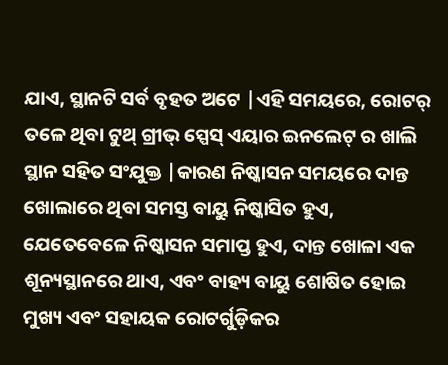ଯାଏ, ସ୍ଥାନଟି ସର୍ବ ବୃହତ ଅଟେ |ଏହି ସମୟରେ, ରୋଟର୍ ତଳେ ଥିବା ଟୁଥ୍ ଗ୍ରୀଭ୍ ସ୍ପେସ୍ ଏୟାର ଇନଲେଟ୍ ର ଖାଲି ସ୍ଥାନ ସହିତ ସଂଯୁକ୍ତ |କାରଣ ନିଷ୍କାସନ ସମୟରେ ଦାନ୍ତ ଖୋଲାରେ ଥିବା ସମସ୍ତ ବାୟୁ ନିଷ୍କାସିତ ହୁଏ, ଯେତେବେଳେ ନିଷ୍କାସନ ସମାପ୍ତ ହୁଏ, ଦାନ୍ତ ଖୋଳା ଏକ ଶୂନ୍ୟସ୍ଥାନରେ ଥାଏ, ଏବଂ ବାହ୍ୟ ବାୟୁ ଶୋଷିତ ହୋଇ ମୁଖ୍ୟ ଏବଂ ସହାୟକ ରୋଟର୍ଗୁଡ଼ିକର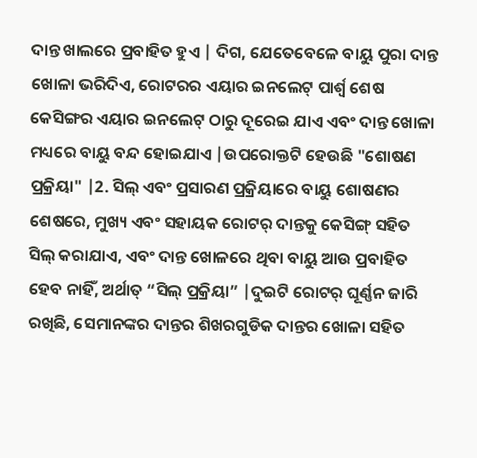ଦାନ୍ତ ଖାଲରେ ପ୍ରବାହିତ ହୁଏ | ଦିଗ, ଯେତେବେଳେ ବାୟୁ ପୁରା ଦାନ୍ତ ଖୋଳା ଭରିଦିଏ, ରୋଟରର ଏୟାର ଇନଲେଟ୍ ପାର୍ଶ୍ୱ ଶେଷ କେସିଙ୍ଗର ଏୟାର ଇନଲେଟ୍ ଠାରୁ ଦୂରେଇ ଯାଏ ଏବଂ ଦାନ୍ତ ଖୋଳା ମଧ୍ୟରେ ବାୟୁ ବନ୍ଦ ହୋଇଯାଏ |ଉପରୋକ୍ତଟି ହେଉଛି "ଶୋଷଣ ପ୍ରକ୍ରିୟା" |2. ସିଲ୍ ଏବଂ ପ୍ରସାରଣ ପ୍ରକ୍ରିୟାରେ ବାୟୁ ଶୋଷଣର ଶେଷରେ, ମୁଖ୍ୟ ଏବଂ ସହାୟକ ରୋଟର୍ ଦାନ୍ତକୁ କେସିଙ୍ଗ୍ ସହିତ ସିଲ୍ କରାଯାଏ, ଏବଂ ଦାନ୍ତ ଖୋଳରେ ଥିବା ବାୟୁ ଆଉ ପ୍ରବାହିତ ହେବ ନାହିଁ, ଅର୍ଥାତ୍ “ସିଲ୍ ପ୍ରକ୍ରିୟା” |ଦୁଇଟି ରୋଟର୍ ଘୂର୍ଣ୍ଣନ ଜାରି ରଖିଛି, ସେମାନଙ୍କର ଦାନ୍ତର ଶିଖରଗୁଡିକ ଦାନ୍ତର ଖୋଳା ସହିତ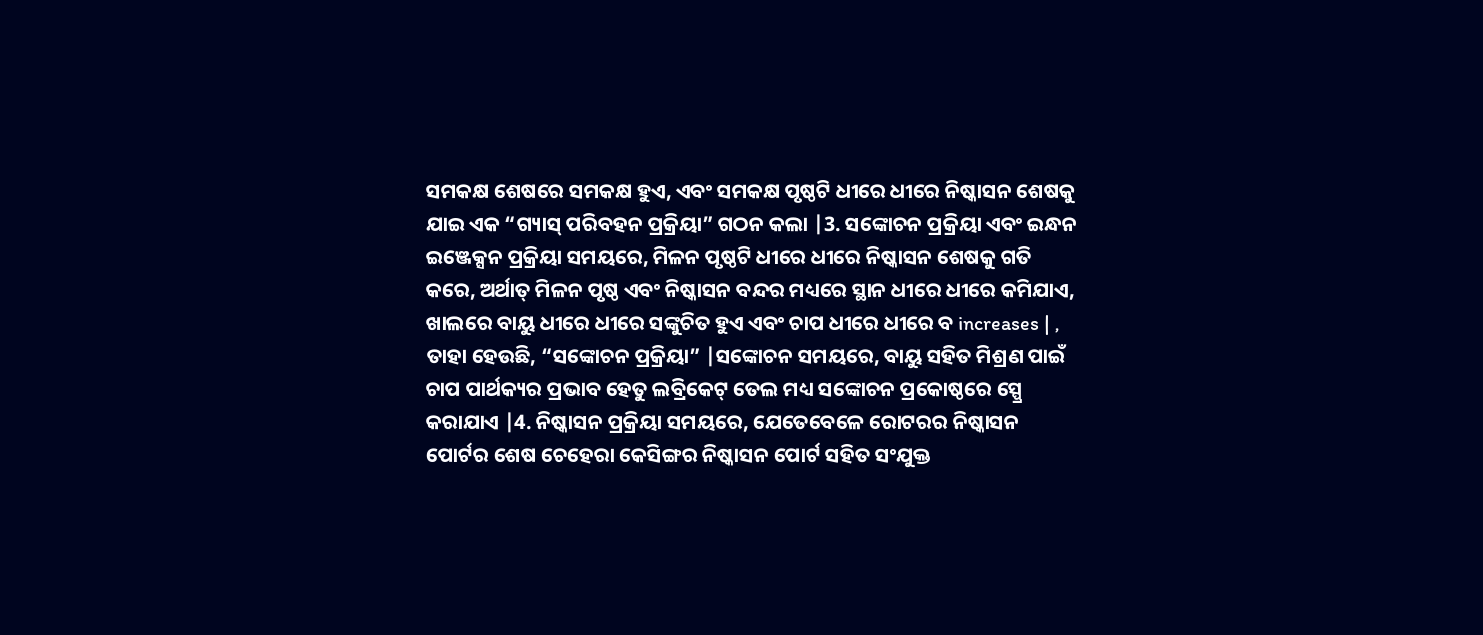ସମକକ୍ଷ ଶେଷରେ ସମକକ୍ଷ ହୁଏ, ଏବଂ ସମକକ୍ଷ ପୃଷ୍ଠଟି ଧୀରେ ଧୀରେ ନିଷ୍କାସନ ଶେଷକୁ ଯାଇ ଏକ “ଗ୍ୟାସ୍ ପରିବହନ ପ୍ରକ୍ରିୟା” ଗଠନ କଲା |3. ସଙ୍କୋଚନ ପ୍ରକ୍ରିୟା ଏବଂ ଇନ୍ଧନ ଇଞ୍ଜେକ୍ସନ ପ୍ରକ୍ରିୟା ସମୟରେ, ମିଳନ ପୃଷ୍ଠଟି ଧୀରେ ଧୀରେ ନିଷ୍କାସନ ଶେଷକୁ ଗତି କରେ, ଅର୍ଥାତ୍ ମିଳନ ପୃଷ୍ଠ ଏବଂ ନିଷ୍କାସନ ବନ୍ଦର ମଧ୍ୟରେ ସ୍ଥାନ ଧୀରେ ଧୀରେ କମିଯାଏ, ଖାଲରେ ବାୟୁ ଧୀରେ ଧୀରେ ସଙ୍କୁଚିତ ହୁଏ ଏବଂ ଚାପ ଧୀରେ ଧୀରେ ବ increases | , ତାହା ହେଉଛି, “ସଙ୍କୋଚନ ପ୍ରକ୍ରିୟା” |ସଙ୍କୋଚନ ସମୟରେ, ବାୟୁ ସହିତ ମିଶ୍ରଣ ପାଇଁ ଚାପ ପାର୍ଥକ୍ୟର ପ୍ରଭାବ ହେତୁ ଲବ୍ରିକେଟ୍ ତେଲ ମଧ୍ୟ ସଙ୍କୋଚନ ପ୍ରକୋଷ୍ଠରେ ସ୍ପ୍ରେ କରାଯାଏ |4. ନିଷ୍କାସନ ପ୍ରକ୍ରିୟା ସମୟରେ, ଯେତେବେଳେ ରୋଟରର ନିଷ୍କାସନ ପୋର୍ଟର ଶେଷ ଚେହେରା କେସିଙ୍ଗର ନିଷ୍କାସନ ପୋର୍ଟ ସହିତ ସଂଯୁକ୍ତ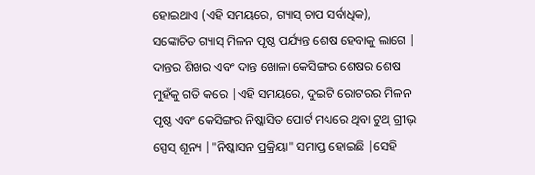ହୋଇଥାଏ (ଏହି ସମୟରେ, ଗ୍ୟାସ୍ ଚାପ ସର୍ବାଧିକ), ସଙ୍କୋଚିତ ଗ୍ୟାସ୍ ମିଳନ ପୃଷ୍ଠ ପର୍ଯ୍ୟନ୍ତ ଶେଷ ହେବାକୁ ଲାଗେ | ଦାନ୍ତର ଶିଖର ଏବଂ ଦାନ୍ତ ଖୋଳା କେସିଙ୍ଗର ଶେଷର ଶେଷ ମୁହଁକୁ ଗତି କରେ |ଏହି ସମୟରେ, ଦୁଇଟି ରୋଟରର ମିଳନ ପୃଷ୍ଠ ଏବଂ କେସିଙ୍ଗର ନିଷ୍କାସିତ ପୋର୍ଟ ମଧ୍ୟରେ ଥିବା ଟୁଥ୍ ଗ୍ରୀଭ୍ ସ୍ପେସ୍ ଶୂନ୍ୟ |"ନିଷ୍କାସନ ପ୍ରକ୍ରିୟା" ସମାପ୍ତ ହୋଇଛି |ସେହି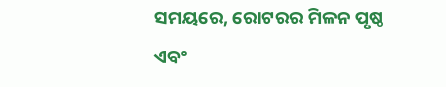ସମୟରେ, ରୋଟରର ମିଳନ ପୃଷ୍ଠ ଏବଂ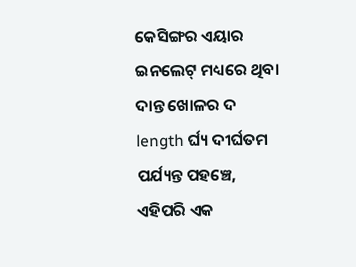କେସିଙ୍ଗର ଏୟାର ଇନଲେଟ୍ ମଧ୍ୟରେ ଥିବା ଦାନ୍ତ ଖୋଳର ଦ length ର୍ଘ୍ୟ ଦୀର୍ଘତମ ପର୍ଯ୍ୟନ୍ତ ପହଞ୍ଚେ, ଏହିପରି ଏକ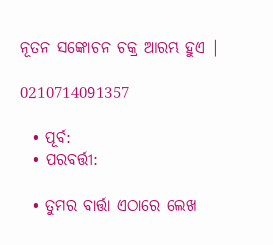ନୂତନ ସଙ୍କୋଚନ ଚକ୍ର ଆରମ୍ଭ ହୁଏ |

0210714091357

  • ପୂର୍ବ:
  • ପରବର୍ତ୍ତୀ:

  • ତୁମର ବାର୍ତ୍ତା ଏଠାରେ ଲେଖ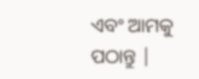ଏବଂ ଆମକୁ ପଠାନ୍ତୁ |